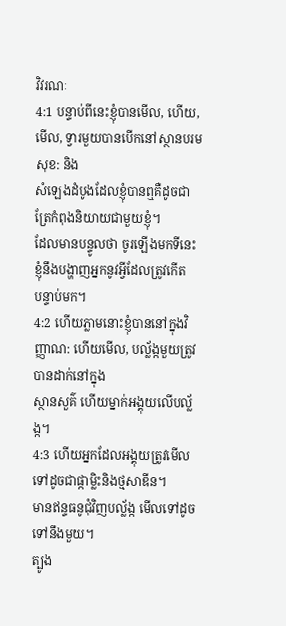វិវរណៈ
4:1 បន្ទាប់ពីនេះខ្ញុំបានមើល, ហើយ, មើល, ទ្វារមួយបានបើកនៅស្ថានបរមសុខ: និង
សំឡេងដំបូងដែលខ្ញុំបានឮគឺដូចជាត្រែកំពុងនិយាយជាមួយខ្ញុំ។
ដែលមានបន្ទូលថា ចូរឡើងមកទីនេះ ខ្ញុំនឹងបង្ហាញអ្នកនូវអ្វីដែលត្រូវកើត
បន្ទាប់មក។
4:2 ហើយភ្លាមនោះខ្ញុំបាននៅក្នុងវិញ្ញាណ: ហើយមើល, បល្ល័ង្កមួយត្រូវបានដាក់នៅក្នុង
ស្ថានសួគ៌ ហើយម្នាក់អង្គុយលើបល្ល័ង្ក។
4:3 ហើយអ្នកដែលអង្គុយត្រូវមើលទៅដូចជាផ្កាម្លិះនិងថ្មសាឌីន។
មានឥន្ទធនូជុំវិញបល្ល័ង្ក មើលទៅដូចទៅនឹងមួយ។
ត្បូង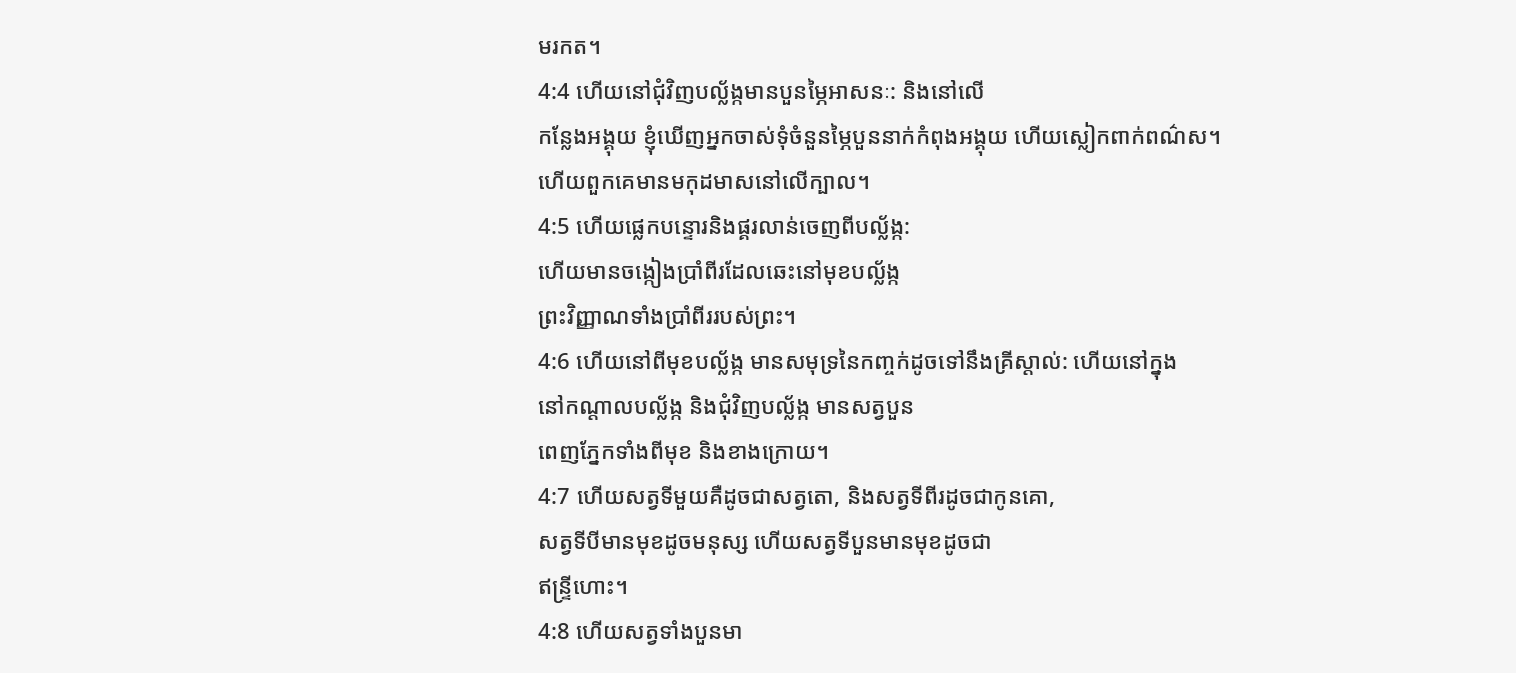មរកត។
4:4 ហើយនៅជុំវិញបល្ល័ង្កមានបួនម្ភៃអាសនៈ: និងនៅលើ
កន្លែងអង្គុយ ខ្ញុំឃើញអ្នកចាស់ទុំចំនួនម្ភៃបួននាក់កំពុងអង្គុយ ហើយស្លៀកពាក់ពណ៌ស។
ហើយពួកគេមានមកុដមាសនៅលើក្បាល។
4:5 ហើយផ្លេកបន្ទោរនិងផ្គរលាន់ចេញពីបល្ល័ង្ក:
ហើយមានចង្កៀងប្រាំពីរដែលឆេះនៅមុខបល្ល័ង្ក
ព្រះវិញ្ញាណទាំងប្រាំពីររបស់ព្រះ។
4:6 ហើយនៅពីមុខបល្ល័ង្ក មានសមុទ្រនៃកញ្ចក់ដូចទៅនឹងគ្រីស្តាល់: ហើយនៅក្នុង
នៅកណ្តាលបល្ល័ង្ក និងជុំវិញបល្ល័ង្ក មានសត្វបួន
ពេញភ្នែកទាំងពីមុខ និងខាងក្រោយ។
4:7 ហើយសត្វទីមួយគឺដូចជាសត្វតោ, និងសត្វទីពីរដូចជាកូនគោ,
សត្វទីបីមានមុខដូចមនុស្ស ហើយសត្វទីបួនមានមុខដូចជា
ឥន្ទ្រីហោះ។
4:8 ហើយសត្វទាំងបួនមា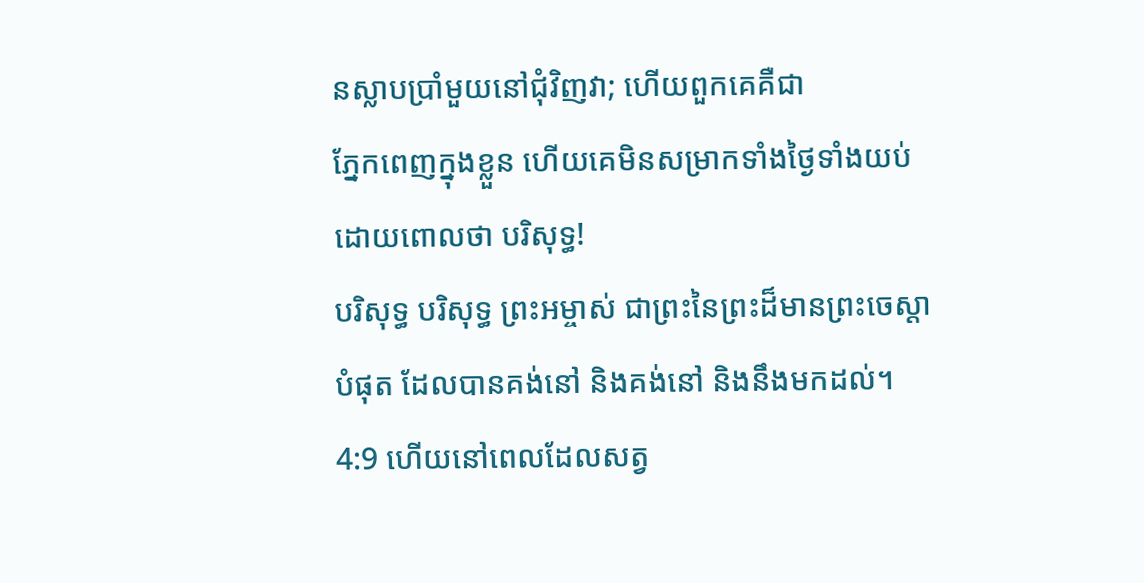នស្លាបប្រាំមួយនៅជុំវិញវា; ហើយពួកគេគឺជា
ភ្នែកពេញក្នុងខ្លួន ហើយគេមិនសម្រាកទាំងថ្ងៃទាំងយប់ ដោយពោលថា បរិសុទ្ធ!
បរិសុទ្ធ បរិសុទ្ធ ព្រះអម្ចាស់ ជាព្រះនៃព្រះដ៏មានព្រះចេស្ដាបំផុត ដែលបានគង់នៅ និងគង់នៅ និងនឹងមកដល់។
4:9 ហើយនៅពេលដែលសត្វ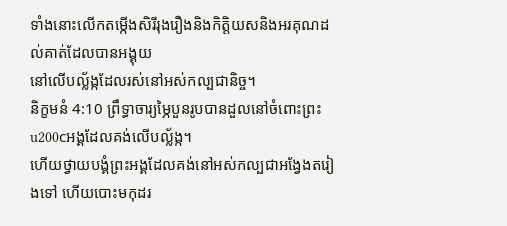ទាំងនោះលើកតម្កើងសិរីរុងរឿងនិងកិត្តិយសនិងអរគុណដល់គាត់ដែលបានអង្គុយ
នៅលើបល្ល័ង្កដែលរស់នៅអស់កល្បជានិច្ច។
និក្ខមនំ 4:10 ព្រឹទ្ធាចារ្យម្ភៃបួនរូបបានដួលនៅចំពោះព្រះu200cអង្គដែលគង់លើបល្ល័ង្ក។
ហើយថ្វាយបង្គំព្រះអង្គដែលគង់នៅអស់កល្បជាអង្វែងតរៀងទៅ ហើយបោះមកុដរ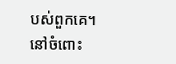បស់ពួកគេ។
នៅចំពោះ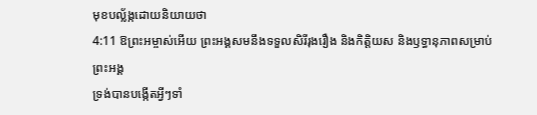មុខបល្ល័ង្កដោយនិយាយថា
4:11 ឱព្រះអម្ចាស់អើយ ព្រះអង្គសមនឹងទទួលសិរីរុងរឿង និងកិត្តិយស និងឫទ្ធានុភាពសម្រាប់ព្រះអង្គ
ទ្រង់បានបង្កើតអ្វីៗទាំ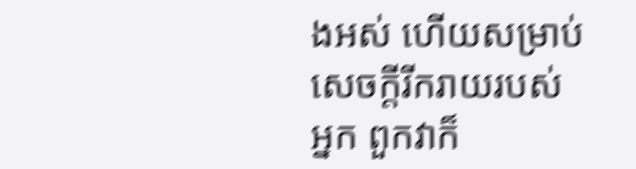ងអស់ ហើយសម្រាប់សេចក្តីរីករាយរបស់អ្នក ពួកវាក៏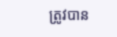ត្រូវបាន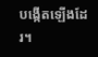បង្កើតឡើងដែរ។